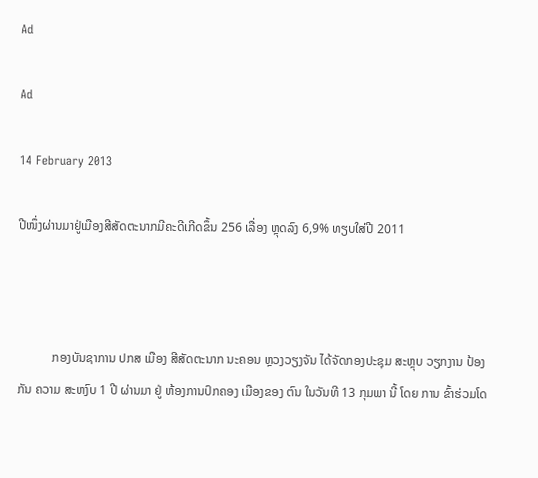Ad

Ad

14 February 2013

ປີໜຶ່ງຜ່ານມາຢູ່ເມືອງສີສັດຕະນາກມີຄະດີເກີດຂຶ້ນ 256 ເລື່ອງ ຫຼຸດລົງ 6,9% ທຽບໃສ່ປີ 2011



           ກອງບັນຊາການ ປກສ ເມືອງ ສີສັດຕະນາກ ນະຄອນ ຫຼວງວຽງຈັນ ໄດ້ຈັດກອງປະຊຸມ ສະຫຼຸບ ວຽກງານ ປ້ອງກັນ ຄວາມ ສະຫງົບ 1 ປີ ຜ່ານມາ ຢູ່ ຫ້ອງການປົກຄອງ ເມືອງຂອງ ຕົນ ໃນວັນທີ 13 ກຸມພາ ນີ້ ໂດຍ ການ ຂົ້າຮ່ວມໂດ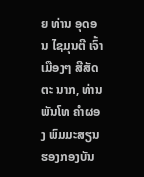ຍ ທ່ານ ອຸດອນ ໄຊມຸນຕີ ເຈົ້າເມືອງໆ ສີສັດຕະ ນາກ, ທ່ານ ພັນໂທ ຄຳຜອງ ພົມມະສຽນ ຮອງກອງບັນ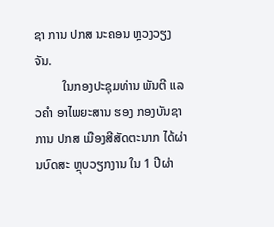ຊາ ການ ປກສ ນະຄອນ ຫຼວງວຽງຈັນ.
         ໃນກອງປະຊຸມທ່ານ ພັນຕີ ແລວຄຳ ອາໄພຍະສານ ຮອງ ກອງບັນຊາການ ປກສ ເມືອງສີສັດຕະນາກ ໄດ້ຜ່ານບົດສະ ຫຼຸບວຽກງານ ໃນ 1 ປີຜ່າ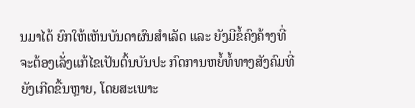ນມາໄດ້ ຍົກໃຫ້ເຫັນບັນດາຜົນສຳເລັດ ແລະ ຍັງມີຂໍ້ຄົງຄ້າງທີ່ ຈະຕ້ອງເລັ່ງແກ້ໄຂເປັນຕົ້ນບັນປະ ກົດການຫຍໍ້ທໍ້ທາງສັງຄົມທີ່ຍັງເກີດຂື້ນຫຼາຍ, ໂດຍສະເພາະ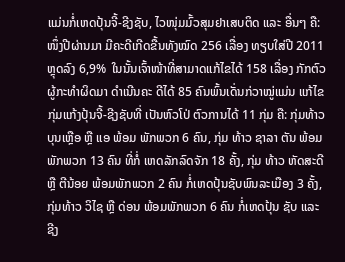ແມ່ນກໍ່ເຫດປຸ້ນຈີ້-ຊີງຊັບ, ໄວໜຸ່ມມົ້ວສຸມຢາເສບຕິດ ແລະ ອື່ນໆ ຄື: ໜຶ່ງປີຜ່ານມາ ມີຄະດີເກີດຂື້ນທັງໝົດ 256 ເລື່ອງ ທຽບໃສ່ປີ 2011 ຫຼຸດລົງ 6,9%  ໃນນັ້ນເຈົ້າໜ້າທີ່ສາມາດແກ້ໄຂໄດ້ 158 ເລື່ອງ ກັກຕົວຜູ້ກະທຳຜິດມາ ດຳເນີນຄະ ດີໄດ້ 85 ຄົນພົ້ນເດັ່ນກ່ວາໝູ່ແມ່ນ ແກ້ໄຂກຸ່ມແກ້ງປຸ້ນຈີ້-ຊີງຊັບທີ່ ເປັນຫົວໂປ່ ຕົວການໄດ້ 11 ກຸ່ມ ຄື: ກຸ່ມທ້າວ ບຸນເຫຼືອ ຫຼື ແອ ພ້ອມ ພັກພວກ 6 ຄົນ, ກຸ່ມ ທ້າວ ຊາລາ ຕັນ ພ້ອມພັກພວກ 13 ຄົນ ທີ່ກໍ່ ເຫດລັກລົດຈັກ 18 ຄັ້ງ, ກຸ່ມ ທ້າວ ຫັດສະດີ ຫຼື ຕີນ້ອຍ ພ້ອມພັກພວກ 2 ຄົນ ກໍ່ເຫດປຸ້ນຊັບພົນລະເມືອງ 3 ຄັ້ງ, ກຸ່ມທ້າວ ວິໄຊ ຫຼື ດ່ອນ ພ້ອມພັກພວກ 6 ຄົນ ກໍ່ເຫດປຸ້ນ ຊັບ ແລະ ຊີງ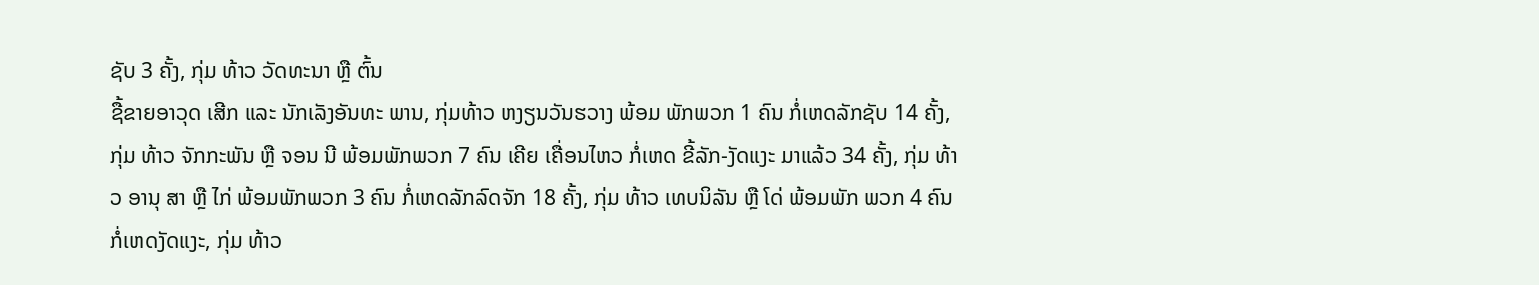ຊັບ 3 ຄັ້ງ, ກຸ່ມ ທ້າວ ວັດທະນາ ຫຼື ຕົ້ນ
ຊື້ຂາຍອາວຸດ ເສີກ ແລະ ນັກເລັງອັນທະ ພານ, ກຸ່ມທ້າວ ຫງຽນວັນຮວາງ ພ້ອມ ພັກພວກ 1 ຄົນ ກໍ່ເຫດລັກຊັບ 14 ຄັ້ງ, ກຸ່ມ ທ້າວ ຈັກກະພັນ ຫຼື ຈອນ ນີ ພ້ອມພັກພວກ 7 ຄົນ ເຄີຍ ເຄື່ອນໄຫວ ກໍ່ເຫດ ຂີ້ລັກ-ງັດແງະ ມາແລ້ວ 34 ຄັ້ງ, ກຸ່ມ ທ້າວ ອານຸ ສາ ຫຼື ໄກ່ ພ້ອມພັກພວກ 3 ຄົນ ກໍ່ເຫດລັກລົດຈັກ 18 ຄັ້ງ, ກຸ່ມ ທ້າວ ເທບນິລັນ ຫຼື ໂດ່ ພ້ອມພັກ ພວກ 4 ຄົນ ກໍ່ເຫດງັດແງະ, ກຸ່ມ ທ້າວ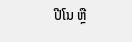ປີໂນ ຫຼື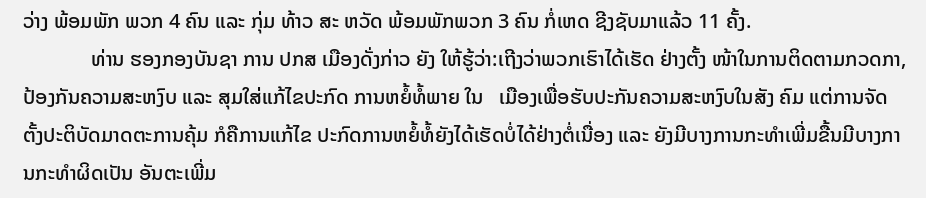ວ່າງ ພ້ອມພັກ ພວກ 4 ຄົນ ແລະ ກຸ່ມ ທ້າວ ສະ ຫວັດ ພ້ອມພັກພວກ 3 ຄົນ ກໍ່ເຫດ ຊີງຊັບມາແລ້ວ 11 ຄັ້ງ.
             ທ່ານ ຮອງກອງບັນຊາ ການ ປກສ ເມືອງດັ່ງກ່າວ ຍັງ ໃຫ້ຮູ້ວ່າ:ເຖີງວ່າພວກເຮົາໄດ້ເຮັດ ຢ່າງຕັ້ງ ໜ້າໃນການຕິດຕາມກວດກາ, ປ້ອງກັນຄວາມສະຫງົບ ແລະ ສຸມໃສ່ແກ້ໄຂປະກົດ ການຫຍໍ້ທໍ້ພາຍ ໃນ   ເມືອງເພື່ອຮັບປະກັນຄວາມສະຫງົບໃນສັງ ຄົມ ແຕ່ການຈັດຕັ້ງປະຕິບັດມາດຕະການຄຸ້ມ ກໍຄືການແກ້ໄຂ ປະກົດການຫຍໍ້ທໍ້ຍັງໄດ້ເຮັດບໍ່ໄດ້ຢ່າງຕໍ່ເນື່ອງ ແລະ ຍັງມີບາງການກະທຳເພີ່ມຂື້ນມີບາງການກະທຳຜິດເປັນ ອັນຕະເພີ່ມ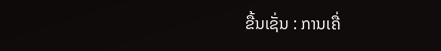ຂື້ນເຊັ່ນ : ການເຄື່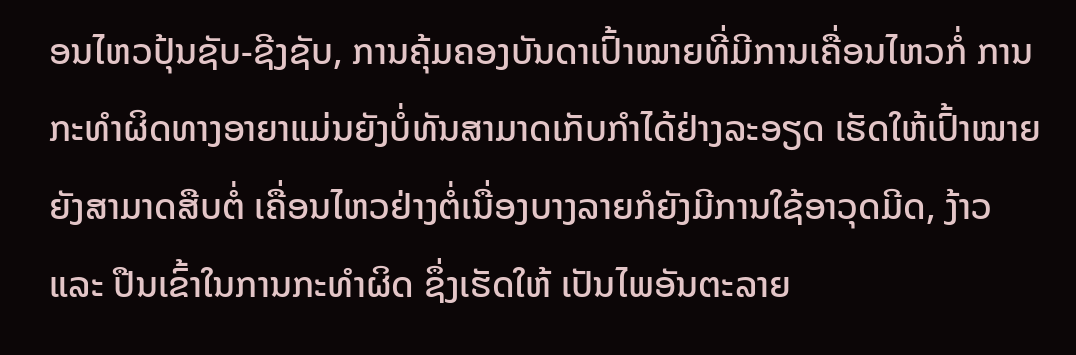ອນໄຫວປຸ້ນຊັບ-ຊີງຊັບ, ການຄຸ້ມຄອງບັນດາເປົ້າໝາຍທີ່ມີການເຄື່ອນໄຫວກໍ່ ການກະທຳຜິດທາງອາຍາແມ່ນຍັງບໍ່ທັນສາມາດເກັບກຳໄດ້ຢ່າງລະອຽດ ເຮັດໃຫ້ເປົ້າໝາຍຍັງສາມາດສືບຕໍ່ ເຄື່ອນໄຫວຢ່າງຕໍ່ເນື່ອງບາງລາຍກໍຍັງມີການໃຊ້ອາວຸດມີດ, ງ້າວ ແລະ ປືນເຂົ້າໃນການກະທຳຜິດ ຊຶ່ງເຮັດໃຫ້ ເປັນໄພອັນຕະລາຍ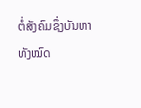ຕໍ່ສັງຄົມຊຶ່ງບັນຫາທັງໝົດ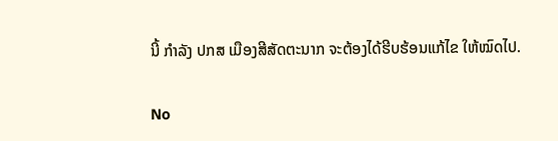ນີ້ ກຳລັງ ປກສ ເມືອງສີສັດຕະນາກ ຈະຕ້ອງໄດ້ຮີບຮ້ອນແກ້ໄຂ ໃຫ້ໝົດໄປ.

No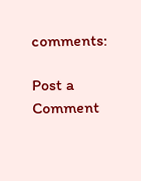comments:

Post a Comment